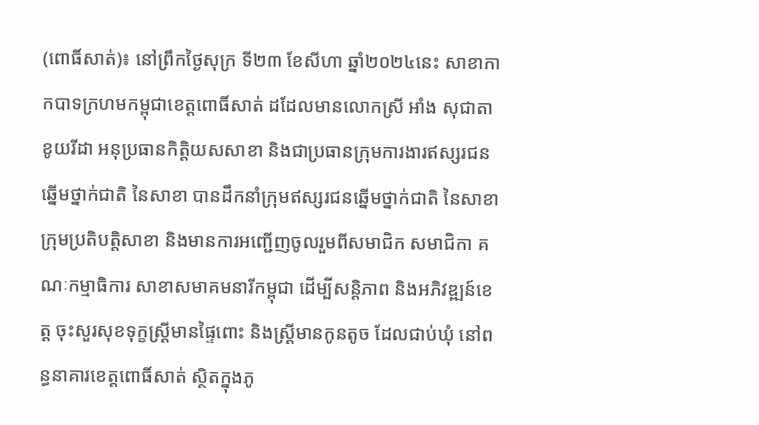(ពោធិ៍សាត់)៖ នៅព្រឹកថ្ងៃសុក្រ ទី២៣ ខែសីហា ឆ្នាំ២០២៤នេះ សាខាកាកបាទក្រហមកម្ពុជាខេត្តពោធិ៍សាត់ ដដែលមានលោកស្រី អាំង សុជាតា ខូយរីដា អនុប្រធានកិត្តិយសសាខា និងជាប្រធានក្រុមការងារឥស្សរជន ឆ្នើមថ្នាក់ជាតិ នៃសាខា បានដឹកនាំក្រុមឥស្សរជនឆ្នើមថ្នាក់ជាតិ នៃសាខាក្រុមប្រតិបត្តិសាខា និងមានការអញ្ជើញចូលរួមពីសមាជិក សមាជិកា គណៈកម្មាធិការ សាខាសមាគមនារីកម្ពុជា ដើម្បីសន្តិភាព និងអភិវឌ្ឍន៍ខេត្ត ចុះសួរសុខទុក្ខស្រ្តីមានផ្ទៃពោះ និងស្រី្តមានកូនតូច ដែលជាប់ឃុំ នៅពន្ធនាគារខេត្តពោធិ៍សាត់ ស្ថិតក្នុងភូ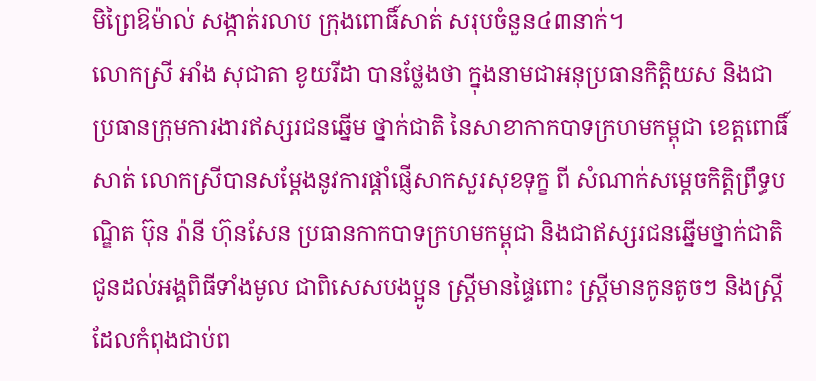មិព្រៃឱម៉ាល់ សង្កាត់រលាប ក្រុងពោធិ៍សាត់ សរុបចំនួន៤៣នាក់។
លោកស្រី អាំង សុជាតា ខូយរីដា បានថ្លែងថា ក្នុងនាមជាអនុប្រធានកិត្តិយស និងជាប្រធានក្រុមការងារឥស្សរជនឆ្នើម ថ្នាក់ជាតិ នៃសាខាកាកបាទក្រហមកម្ពុជា ខេត្តពោធិ៍សាត់ លោកស្រីបានសម្តែងនូវការផ្តាំផ្ញើសាកសួរសុខទុក្ខ ពី សំណាក់សម្តេចកិត្តិព្រឹទ្ធបណ្ឌិត ប៊ុន រ៉ានី ហ៊ុនសែន ប្រធានកាកបាទក្រហមកម្ពុជា និងជាឥស្សរជនឆ្នើមថ្នាក់ជាតិ ជូនដល់អង្គពិធីទាំងមូល ជាពិសេសបងប្អូន ស្រ្តីមានផ្ទៃពោះ ស្រ្តីមានកូនតូចៗ និងស្រ្តីដែលកំពុងជាប់ព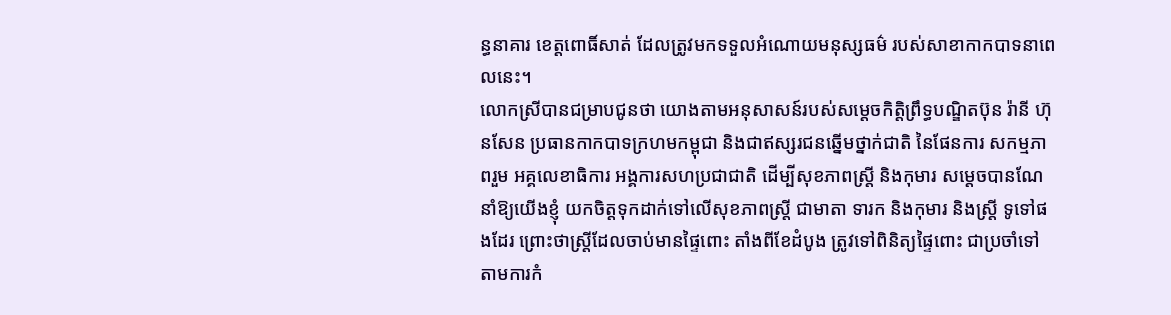ន្ធនាគារ ខេត្តពោធិ៍សាត់ ដែលត្រូវមកទទួលអំណោយមនុស្សធម៌ របស់សាខាកាកបាទនាពេលនេះ។
លោកស្រីបានជម្រាបជូនថា យោងតាមអនុសាសន៍របស់សម្តេចកិត្តិព្រឹទ្ធបណ្ឌិតប៊ុន រ៉ានី ហ៊ុនសែន ប្រធានកាកបាទក្រហមកម្ពុជា និងជាឥស្សរជនឆ្នើមថ្នាក់ជាតិ នៃផែនការ សកម្មភាពរួម អគ្គលេខាធិការ អង្គការសហប្រជាជាតិ ដើម្បីសុខភាពស្រ្តី និងកុមារ សម្តេចបានណែនាំឱ្យយើងខ្ញុំ យកចិត្តទុកដាក់ទៅលើសុខភាពស្រ្តី ជាមាតា ទារក និងកុមារ និងស្រ្តី ទូទៅផងដែរ ព្រោះថាស្រ្តីដែលចាប់មានផ្ទៃពោះ តាំងពីខែដំបូង ត្រូវទៅពិនិត្យផ្ទៃពោះ ជាប្រចាំទៅតាមការកំ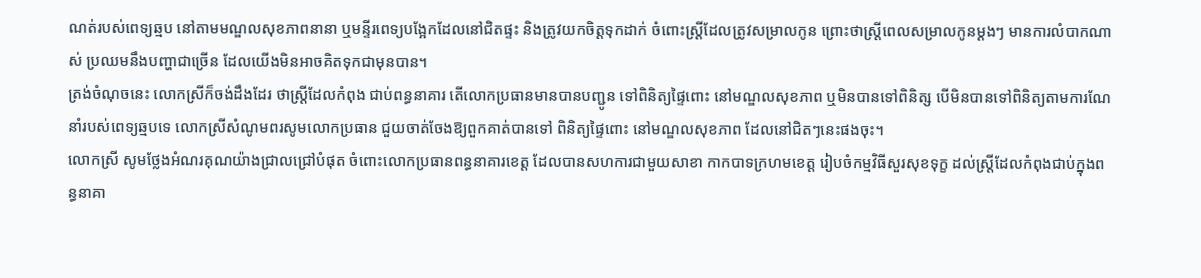ណត់របស់ពេទ្យឆ្មប នៅតាមមណ្ឌលសុខភាពនានា ឬមន្ទីរពេទ្យបង្អែកដែលនៅជិតផ្ទះ និងត្រូវយកចិត្តទុកដាក់ ចំពោះស្រ្តីដែលត្រូវសម្រាលកូន ព្រោះថាស្រ្តីពេលសម្រាលកូនម្តងៗ មានការលំបាកណាស់ ប្រឈមនឹងបញ្ហាជាច្រើន ដែលយើងមិនអាចគិតទុកជាមុនបាន។
ត្រង់ចំណុចនេះ លោកស្រីក៏ចង់ដឹងដែរ ថាស្រ្តីដែលកំពុង ជាប់ពន្ធនាគារ តើលោកប្រធានមានបានបញ្ជូន ទៅពិនិត្យផ្ទៃពោះ នៅមណ្ឌលសុខភាព ឬមិនបានទៅពិនិត្ស បើមិនបានទៅពិនិត្យតាមការណែនាំរបស់ពេទ្យឆ្មបទេ លោកស្រីសំណូមពរសូមលោកប្រធាន ជួយចាត់ចែងឱ្យពួកគាត់បានទៅ ពិនិត្យផ្ទៃពោះ នៅមណ្ឌលសុខភាព ដែលនៅជិតៗនេះផងចុះ។
លោកស្រី សូមថ្លែងអំណរគុណយ៉ាងជ្រាលជ្រៅបំផុត ចំពោះលោកប្រធានពន្ធនាគារខេត្ត ដែលបានសហការជាមួយសាខា កាកបាទក្រហមខេត្ត រៀបចំកម្មវិធីសួរសុខទុក្ខ ដល់ស្រ្តីដែលកំពុងជាប់ក្នុងពន្ធនាគា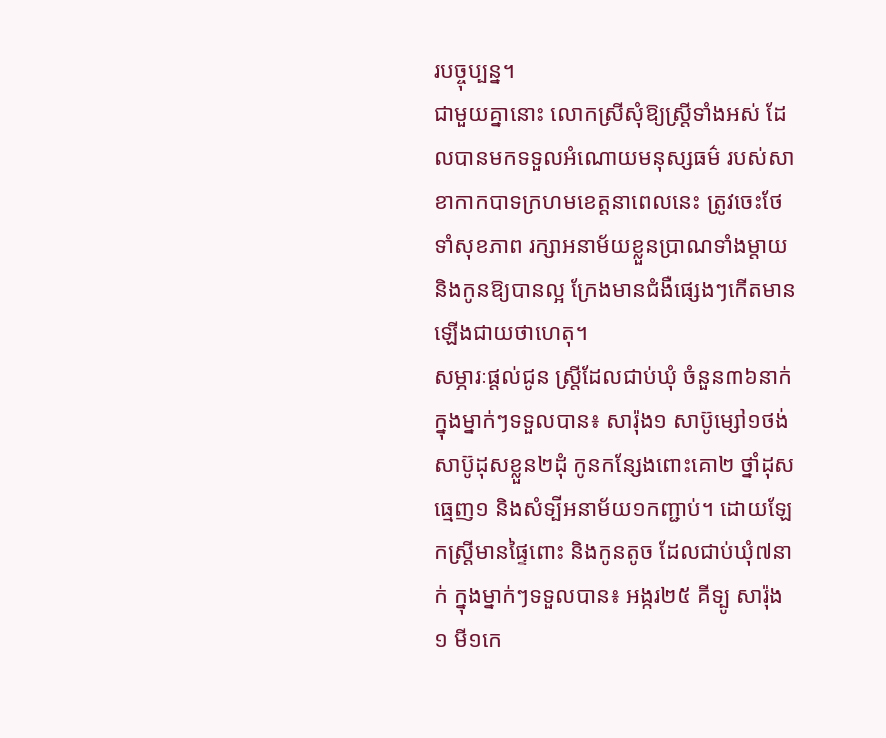របច្ចុប្បន្ន។
ជាមួយគ្នានោះ លោកស្រីសុំឱ្យស្រ្តីទាំងអស់ ដែលបានមកទទួលអំណោយមនុស្សធម៌ របស់សាខាកាកបាទក្រហមខេត្តនាពេលនេះ ត្រូវចេះថែទាំសុខភាព រក្សាអនាម័យខ្លួនប្រាណទាំងម្តាយ និងកូនឱ្យបានល្អ ក្រែងមានជំងឺផ្សេងៗកើតមានឡើងជាយថាហេតុ។
សម្ភារៈផ្តល់ជូន ស្ត្រីដែលជាប់ឃុំ ចំនួន៣៦នាក់ ក្នុងម្នាក់ៗទទួលបាន៖ សារ៉ុង១ សាប៊ូម្សៅ១ថង់ សាប៊ូដុសខ្លួន២ដុំ កូនកន្សែងពោះគោ២ ថ្នាំដុសធ្មេញ១ និងសំទ្បីអនាម័យ១កញ្ជាប់។ ដោយឡែកស្រ្តីមានផ្ទៃពោះ និងកូនតូច ដែលជាប់ឃុំ៧នាក់ ក្នុងម្នាក់ៗទទួលបាន៖ អង្ករ២៥ គីទ្បូ សារ៉ុង ១ មី១កេ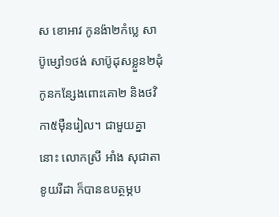ស ខោអាវ កូនង៉ា២កំប្លេ សាប៊ូម្សៅ១ថង់ សាប៊ូដុសខ្លួន២ដុំ កូនកន្សែងពោះគោ២ និងថវិកា៥មុឺនរៀល។ ជាមួយគ្នានោះ លោកស្រី អាំង សុជាតា ខូយរីដា ក៏បានឧបត្ថម្ភប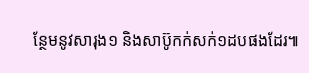ន្ថែមនូវសារុង១ និងសាប៊ូកក់សក់១ដបផងដែរ៕